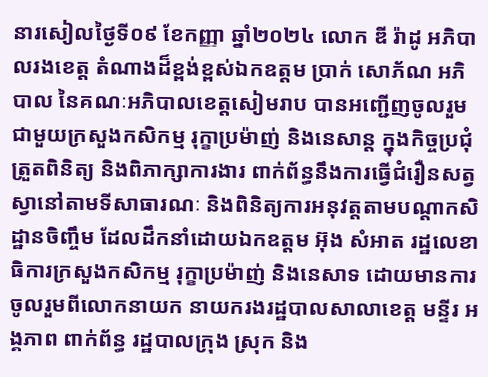នារសៀលថ្ងៃទី០៩ ខែកញ្ញា ឆ្នាំ២០២៤ លោក ឌី រ៉ាដូ អភិបាលរងខេត្ត តំណាងដ៏ខ្ពង់ខ្ពស់ឯកឧត្តម ប្រាក់ សោភ័ណ អភិបាល នៃគណៈអភិបាលខេត្តសៀមរាប បានអញ្ជេីញចូលរួម ជាមួយក្រសួងកសិកម្ម រុក្ខាប្រម៉ាញ់ និងនេសាន្ត ក្នុងកិច្ចប្រជុំ ត្រួតពិនិត្យ និងពិភាក្សាការងារ ពាក់ព័ន្ធនឹងការធ្វើជំរឿនសត្វស្វានៅតាមទីសាធារណៈ និងពិនិត្យការអនុវត្តតាមបណ្ដាកសិដ្ឋានចិញ្ចឹម ដែលដឹកនាំដោយឯកឧត្តម អ៊ុង សំអាត រដ្ឋលេខាធិការក្រសួងកសិកម្ម រុក្ខាប្រម៉ាញ់ និងនេសាទ ដោយមានការចូលរួមពីលោកនាយក នាយករងរដ្ឋបាលសាលាខេត្ត មន្ទីរ អង្គភាព ពាក់ព័ន្ធ រដ្ឋបាលក្រុង ស្រុក និង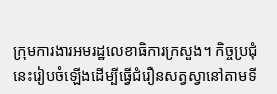ក្រុមការងារអមរដ្ឋលេខាធិការក្រសួង។ កិច្ចប្រជុំនេះរៀបចំឡេីងដេីម្បីធ្វើជំរឿនសត្វស្វានៅតាមទី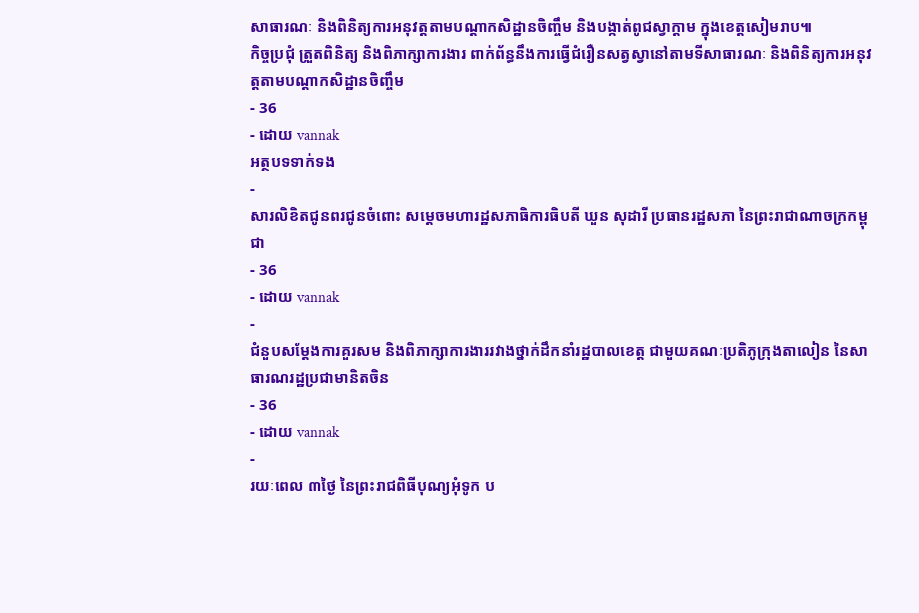សាធារណៈ និងពិនិត្យការអនុវត្តតាមបណ្ដាកសិដ្ឋានចិញ្ចឹម និងបង្កាត់ពូជស្វាក្ដាម ក្នុងខេត្តសៀមរាប៕
កិច្ចប្រជុំ ត្រួតពិនិត្យ និងពិភាក្សាការងារ ពាក់ព័ន្ធនឹងការធ្វើជំរឿនសត្វស្វានៅតាមទីសាធារណៈ និងពិនិត្យការអនុវត្តតាមបណ្ដាកសិដ្ឋានចិញ្ចឹម
- 36
- ដោយ vannak
អត្ថបទទាក់ទង
-
សារលិខិតជូនពរជូនចំពោះ សម្តេចមហារដ្ឋសភាធិការធិបតី ឃួន សុដារី ប្រធានរដ្ឋសភា នៃព្រះរាជាណាចក្រកម្ពុជា
- 36
- ដោយ vannak
-
ជំនួបសម្ដែងការគួរសម និងពិភាក្សាការងាររវាងថ្នាក់ដឹកនាំរដ្ឋបាលខេត្ត ជាមួយគណៈប្រតិភូក្រុងតាលៀន នៃសាធារណរដ្ឋប្រជាមានិតចិន
- 36
- ដោយ vannak
-
រយៈពេល ៣ថ្ងៃ នៃព្រះរាជពិធីបុណ្យអុំទូក ប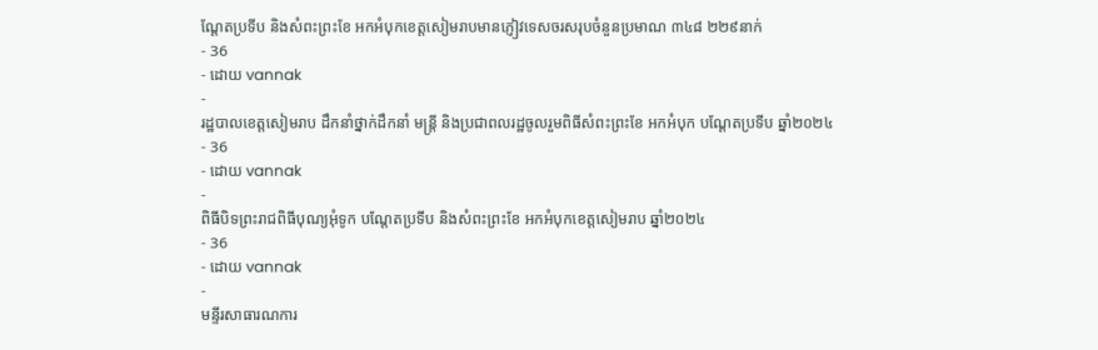ណ្តែតប្រទីប និងសំពះព្រះខែ អកអំបុកខេត្តសៀមរាបមានភ្ញៀវទេសចរសរុបចំនួនប្រមាណ ៣៤៨ ២២៩នាក់
- 36
- ដោយ vannak
-
រដ្ឋបាលខេត្តសៀមរាប ដឹកនាំថ្នាក់ដឹកនាំ មន្រ្តី និងប្រជាពលរដ្ឋចូលរួមពិធីសំពះព្រះខែ អកអំបុក បណ្ដែតប្រទីប ឆ្នាំ២០២៤
- 36
- ដោយ vannak
-
ពិធីបិទព្រះរាជពិធីបុណ្យអុំទូក បណ្តែតប្រទីប និងសំពះព្រះខែ អកអំបុកខេត្តសៀមរាប ឆ្នាំ២០២៤
- 36
- ដោយ vannak
-
មន្ទីរសាធារណការ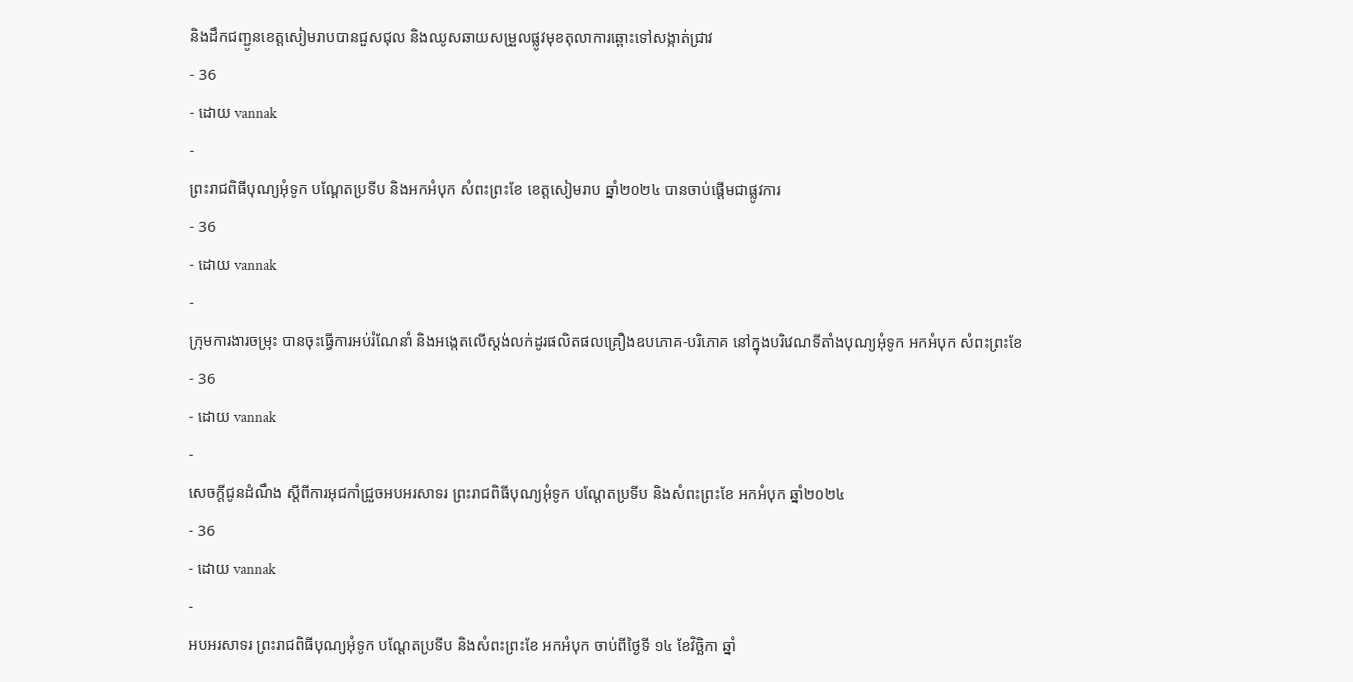និងដឹកជញ្ជូនខេត្តសៀមរាបបានជួសជុល និងឈូសឆាយសម្រួលផ្លូវមុខតុលាការឆ្ពោះទៅសង្កាត់ជ្រាវ
- 36
- ដោយ vannak
-
ព្រះរាជពិធីបុណ្យអុំទូក បណ្តែតប្រទីប និងអកអំបុក សំពះព្រះខែ ខេត្តសៀមរាប ឆ្នាំ២០២៤ បានចាប់ផ្ដើមជាផ្លូវការ
- 36
- ដោយ vannak
-
ក្រុមការងារចម្រុះ បានចុះធ្វើការអប់រំណែនាំ និងអង្កេតលើស្តង់លក់ដូរផលិតផលគ្រឿងឧបភោគ-បរិភោគ នៅក្នុងបរិវេណទីតាំងបុណ្យអុំទូក អកអំបុក សំពះព្រះខែ
- 36
- ដោយ vannak
-
សេចក្តីជូនដំណឹង ស្តីពីការអុជកាំជ្រួចអបអរសាទរ ព្រះរាជពិធីបុណ្យអុំទូក បណ្តែតប្រទីប និងសំពះព្រះខែ អកអំបុក ឆ្នាំ២០២៤
- 36
- ដោយ vannak
-
អបអរសាទរ ព្រះរាជពិធីបុណ្យអុំទូក បណ្ដែតប្រទីប និងសំពះព្រះខែ អកអំបុក ចាប់ពីថ្ងៃទី ១៤ ខែវិច្ឆិកា ឆ្នាំ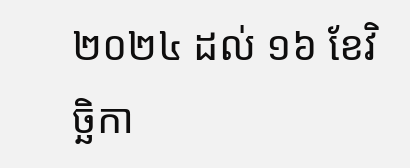២០២៤ ដល់ ១៦ ខែវិច្ឆិកា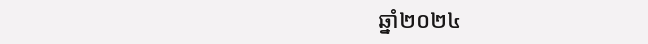ឆ្នាំ២០២៤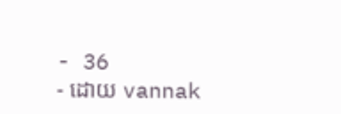- 36
- ដោយ vannak